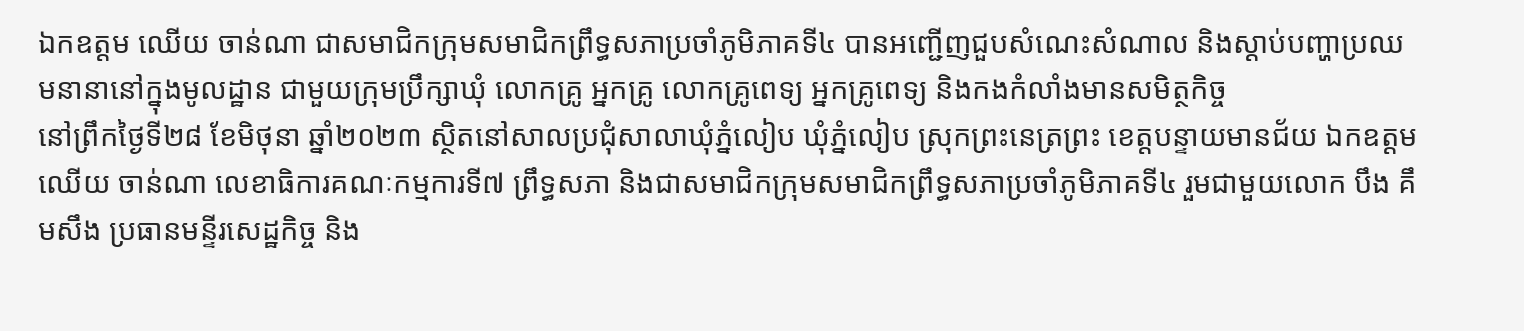ឯកឧត្តម ឈើយ ចាន់ណា ជាសមាជិកក្រុមសមាជិកព្រឹទ្ធសភាប្រចាំភូមិភាគទី៤ បានអញ្ជើញជួបសំណេះសំណាល និងស្ដាប់បញ្ហាប្រឈមនានានៅក្នុងមូលដ្ឋាន ជាមួយក្រុមប្រឹក្សាឃុំ លោកគ្រូ អ្នកគ្រូ លោកគ្រូពេទ្យ អ្នកគ្រូពេទ្យ និងកងកំលាំងមានសមិត្ថកិច្ច
នៅព្រឹកថ្ងៃទី២៨ ខែមិថុនា ឆ្នាំ២០២៣ ស្ថិតនៅសាលប្រជុំសាលាឃុំភ្នំលៀប ឃុំភ្នំលៀប ស្រុកព្រះនេត្រព្រះ ខេត្តបន្ទាយមានជ័យ ឯកឧត្ដម ឈើយ ចាន់ណា លេខាធិការគណៈកម្មការទី៧ ព្រឹទ្ធសភា និងជាសមាជិកក្រុមសមាជិកព្រឹទ្ធសភាប្រចាំភូមិភាគទី៤ រួមជាមួយលោក បឹង គឹមសឹង ប្រធានមន្ទីរសេដ្ឋកិច្ច និង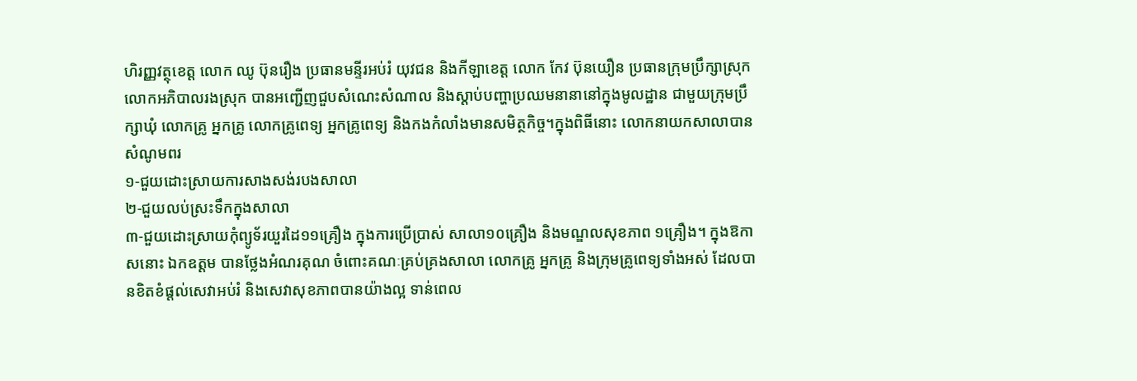ហិរញ្ញវត្ថុខេត្ត លោក ឈូ ប៊ុនរឿង ប្រធានមន្ទីរអប់រំ យុវជន និងកីឡាខេត្ត លោក កែវ ប៊ុនយឿន ប្រធានក្រុមប្រឹក្សាស្រុក លោកអភិបាលរងស្រុក បានអញ្ជើញជួបសំណេះសំណាល និងស្ដាប់បញ្ហាប្រឈមនានានៅក្នុងមូលដ្ឋាន ជាមួយក្រុមប្រឹក្សាឃុំ លោកគ្រូ អ្នកគ្រូ លោកគ្រូពេទ្យ អ្នកគ្រូពេទ្យ និងកងកំលាំងមានសមិត្ថកិច្ច។ក្នុងពិធីនោះ លោកនាយកសាលាបានសំណូមពរ
១-ជួយដោះស្រាយការសាងសង់របងសាលា
២-ជួយលប់ស្រះទឹកក្នុងសាលា
៣-ជួយដោះស្រាយកុំព្យូទ័រយួរដៃ១១គ្រឿង ក្នុងការប្រើប្រាស់ សាលា១០គ្រឿង និងមណ្ឌលសុខភាព ១គ្រឿង។ ក្នុងឱកាសនោះ ឯកឧត្ដម បានថ្លែងអំណរគុណ ចំពោះគណៈគ្រប់គ្រងសាលា លោកគ្រូ អ្នកគ្រូ និងក្រុមគ្រូពេទ្យទាំងអស់ ដែលបានខិតខំផ្តល់សេវាអប់រំ និងសេវាសុខភាពបានយ៉ាងល្អ ទាន់ពេល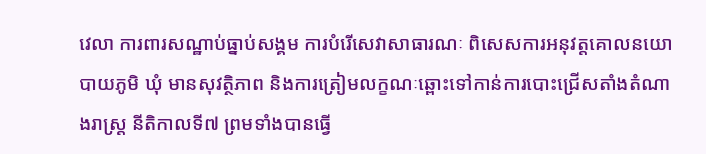វេលា ការពារសណ្ឋាប់ធ្នាប់សង្គម ការបំរើសេវាសាធារណៈ ពិសេសការអនុវត្តគោលនយោបាយភូមិ ឃុំ មានសុវត្ថិភាព និងការត្រៀមលក្ខណៈឆ្ពោះទៅកាន់ការបោះជ្រើសតាំងតំណាងរាស្រ្ត នីតិកាលទី៧ ព្រមទាំងបានធ្វើ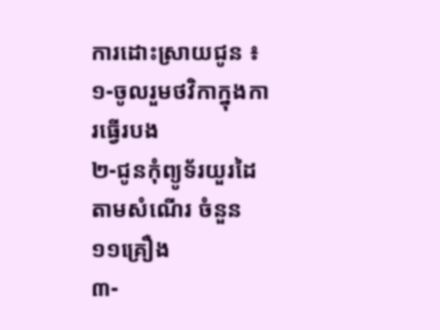ការដោះស្រាយជូន ៖
១-ចូលរួមថវិកាក្នុងការធ្វើរបង
២-ជូនកុំព្យូទ័រយួរដៃតាមសំណើរ ចំនួន១១គ្រឿង
៣-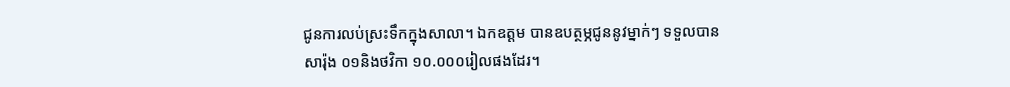ជូនការលប់ស្រះទឹកក្នុងសាលា។ ឯកឧត្ដម បានឧបត្ថម្ភជូននូវម្នាក់ៗ ទទួលបានសារ៉ុង ០១និងថវិកា ១០.០០០រៀលផងដែរ។